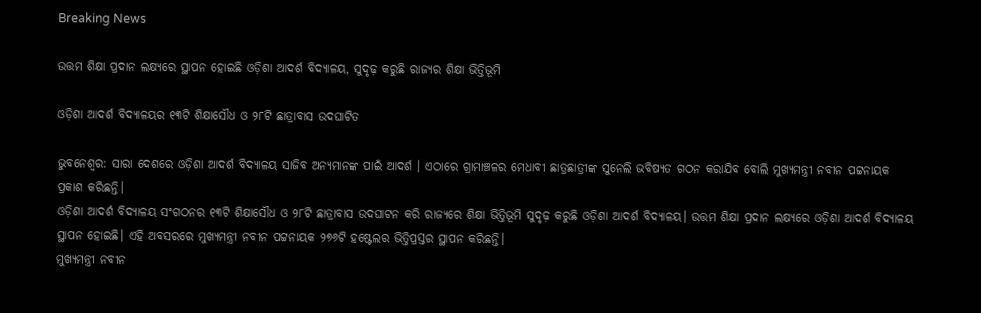Breaking News

ଉତ୍ତମ ଶିକ୍ଷା ପ୍ରଦାନ ଲକ୍ଷ୍ୟରେ ସ୍ଥାପନ ହୋଇଛି ଓଡ଼ିଶା ଆଦର୍ଶ ବିଦ୍ୟାଳୟ, ସୁଦୃଢ଼ କରୁଛି ରାଜ୍ୟର ଶିକ୍ଷା ଭିତ୍ତିଭୂମି

ଓଡ଼ିଶା ଆଦର୍ଶ ବିଦ୍ୟାଳୟର ୧୩ଟି ଶିକ୍ଷାସୌଧ ଓ ୨୮ଟି ଛାତ୍ରାବାସ ଉଦଘାଟିତ

ଭୁବନେଶ୍ୱର: ସାରା ଦେଶରେ ଓଡ଼ିଶା ଆଦର୍ଶ ବିଦ୍ୟାଳୟ ସାଜିବ ଅନ୍ୟମାନଙ୍କ ପାଇଁ ଆଦର୍ଶ । ଏଠାରେ ଗ୍ରାମାଞ୍ଚଳର ମେଧାବୀ ଛାତ୍ରଛାତ୍ରୀଙ୍କ ସୁନେଲି ଭବିଷ୍ୟତ ଗଠନ କରାଯିବ ବୋଲି ମୁଖ୍ୟମନ୍ତ୍ରୀ ନବୀନ ପଟ୍ଟନାୟକ ପ୍ରକାଶ କରିଛନ୍ତି।
ଓଡ଼ିଶା ଆଦର୍ଶ ବିଦ୍ୟାଳୟ ସଂଗଠନର ୧୩ଟି ଶିକ୍ଷାସୌଧ ଓ ୨୮ଟି ଛାତ୍ରାବାସ ଉଦଘାଟନ କରି ରାଜ୍ୟରେ ଶିକ୍ଷା ଭିତ୍ତିଭୂମି ସୁଦୃଢ଼ କରୁଛି ଓଡ଼ିଶା ଆଦର୍ଶ ବିଦ୍ୟାଳୟ। ଉତ୍ତମ ଶିକ୍ଷା ପ୍ରଦାନ ଲକ୍ଷ୍ୟରେ ଓଡ଼ିଶା ଆଦର୍ଶ ବିଦ୍ୟାଳୟ ସ୍ଥାପନ ହୋଇଛି। ଏହି ଅବସରରେ ମୁଖ୍ୟମନ୍ତ୍ରୀ ନବୀନ ପଟ୍ଟନାୟକ ୨୭୬ଟି ହଷ୍ଟେଲର ଭିତ୍ତିପ୍ରସ୍ତର ସ୍ଥାପନ କରିଛନ୍ତି।
ମୁଖ୍ୟମନ୍ତ୍ରୀ ନବୀନ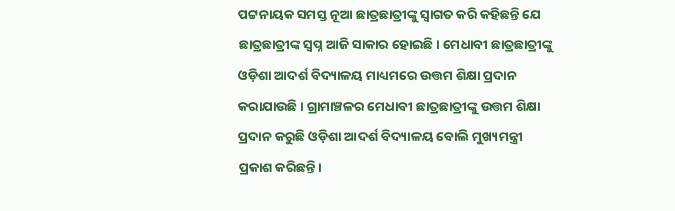ପଟ୍ଟନାୟକ ସମସ୍ତ ନୂଆ ଛାତ୍ରଛାତ୍ରୀଙ୍କୁ ସ୍ବାଗତ କରି କହିଛନ୍ତି ଯେ ଛାତ୍ରଛାତ୍ରୀଙ୍କ ସ୍ବପ୍ନ ଆଜି ସାକାର ହୋଇଛି। ମେଧାବୀ ଛାତ୍ରଛାତ୍ରୀଙ୍କୁ ଓଡ଼ିଶା ଆଦର୍ଶ ବିଦ୍ୟାଳୟ ମାଧ୍ୟମରେ ଉତ୍ତମ ଶିକ୍ଷା ପ୍ରଦାନ କରାଯାଉଛି । ଗ୍ରାମାଞ୍ଚଳର ମେଧାବୀ ଛାତ୍ରଛାତ୍ରୀଙ୍କୁ ଉତ୍ତମ ଶିକ୍ଷା ପ୍ରଦାନ କରୁଛି ଓଡ଼ିଶା ଆଦର୍ଶ ବିଦ୍ୟାଳୟ ବୋଲି ମୁଖ୍ୟମନ୍ତ୍ରୀ ପ୍ରକାଶ କରିଛନ୍ତି।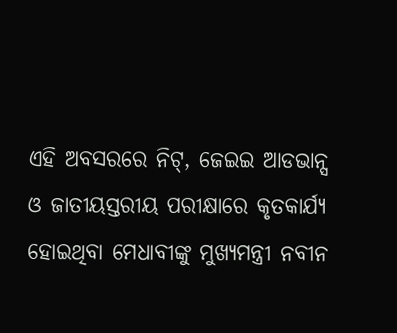ଏହି ଅବସରରେ ନିଟ୍, ଜେଇଇ ଆଡଭାନ୍ସ ଓ ଜାତୀୟସ୍ତରୀୟ ପରୀକ୍ଷାରେ କୃତକାର୍ଯ୍ୟ ହୋଇଥିବା ମେଧାବୀଙ୍କୁ ମୁଖ୍ୟମନ୍ତ୍ରୀ ନବୀନ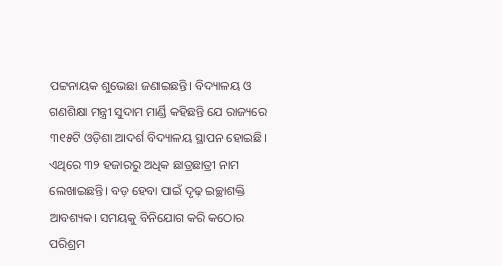ପଟ୍ଟନାୟକ ଶୁଭେଛା ଜଣାଇଛନ୍ତି। ବିଦ୍ୟାଳୟ ଓ ଗଣଶିକ୍ଷା ମନ୍ତ୍ରୀ ସୁଦାମ ମାର୍ଣ୍ଡି କହିଛନ୍ତି ଯେ ରାଜ୍ୟରେ ୩୧୫ଟି ଓଡ଼ିଶା ଆଦର୍ଶ ବିଦ୍ୟାଳୟ ସ୍ଥାପନ ହୋଇଛି। ଏଥିରେ ୩୨ ହଜାରରୁ ଅଧିକ ଛାତ୍ରଛାତ୍ରୀ ନାମ ଲେଖାଇଛନ୍ତି। ବଡ଼ ହେବା ପାଇଁ ଦୃଢ଼ ଇଚ୍ଛାଶକ୍ତି ଆବଶ୍ୟକ। ସମୟକୁ ବିନିଯୋଗ କରି କଠୋର ପରିଶ୍ରମ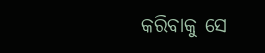କରିବାକୁ ସେ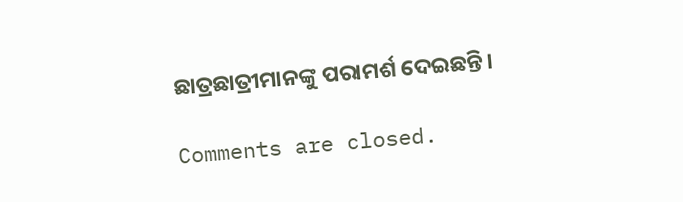ଛାତ୍ରଛାତ୍ରୀମାନଙ୍କୁ ପରାମର୍ଶ ଦେଇଛନ୍ତି।

Comments are closed.